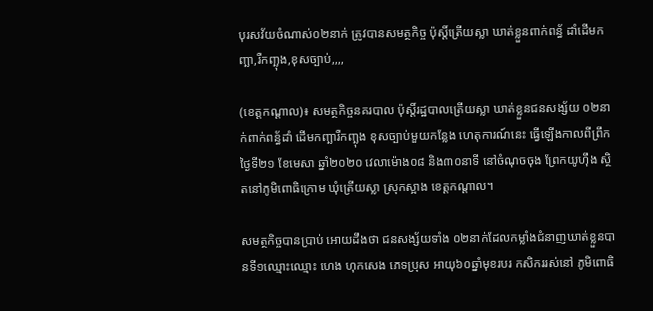បុរសវ័យចំណាស់០២នាក់ ត្រូវបានសមត្ថកិច្ច ប៉ុស្តិ៍ត្រើយស្លា ឃាត់ខ្លួនពាក់ពន្ធ័ ដាំដើមកញ្ឆា,រឺកញ្ឆុង,ខុសច្បាប់,,,,

(ខេត្តកណ្តាល)៖ សមត្ថកិច្ចនគរបាល ប៉ុស្តិ៍រដ្ឋបាលត្រើយស្លា ឃាត់ខ្លួនជនសង្ស័យ ០២នាក់ពាក់ពន្ធ័ដាំ ដើមកញ្ឆារឺកញ្ឆុង ខុសច្បាប់មួយកន្លែង ហេតុការណ៍នេះ ធ្វើឡើងកាលពីព្រឹក ថ្ងៃទី២១ ខែមេសា ឆ្នាំ២០២០ វេលាម៉ោង០៨ និង៣០នាទី នៅចំណុចចុង ព្រែកយូហ៊ឹង ស្ថិតនៅភូមិពោធិក្រោម ឃុំត្រើយស្លា ស្រុកស្អាង ខេត្តកណ្តាល។

សមត្ថកិច្ចបានប្រាប់ អោយដឹងថា ជនសង្ស័យទាំង ០២នាក់ដែលកម្លាំងជំនាញឃាត់ខ្លួនបានទី១ឈ្មោះឈ្មោះ ហេង ហុកសេង ភេទប្រុស អាយុ៦០ឆ្នាំមុខរបរ កសិកររស់នៅ ភូមិពោធិ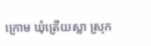ក្រោម ឃុំត្រើយស្លា ស្រុក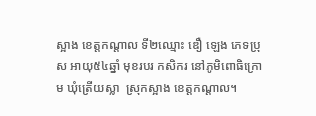ស្អាង ខេត្តកណ្តាល ទី២ឈ្មោះ ឌឿ ឡេង ភេទប្រុស អាយុ៥៤ឆ្នាំ មុខរបរ កសិករ នៅភូមិពោធិក្រោម ឃុំត្រើយស្លា  ស្រុកស្អាង ខេត្តកណ្តាល។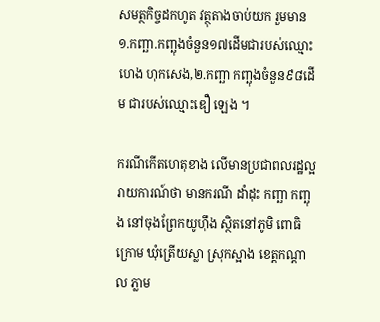សមត្ថកិច្ចដកហូត វត្ថុតាងចាប់យក រួមមាន ១.កញ្ឆា.កញ្ឆុងចំនួន១៧ដើមជារបស់ឈ្មោះហេង ហុកសេង,២.កញ្ឆា កញ្ឆុងចំនួន៩៨ដើម ជារបស់ឈ្មោះឌឿ ឡេង ។

ករណីកើតហេតុខាង លើមានប្រជាពលរដ្ឋល្អ រាយការណ៍ថា មានករណី ដាំដុះ កញ្ឆា កញ្ឆុង នៅចុងព្រែកយូហ៊ឹង ស្ថិតនៅភូមិ ពោធិក្រោម ឃុំត្រើយស្លា ស្រុកស្អាង ខេត្តកណ្តាល ភ្លាម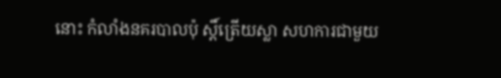នោះ កំលាំងនគរបាលប៉ុ ស្ដិ៍ត្រើយស្លា សហការជាមួយ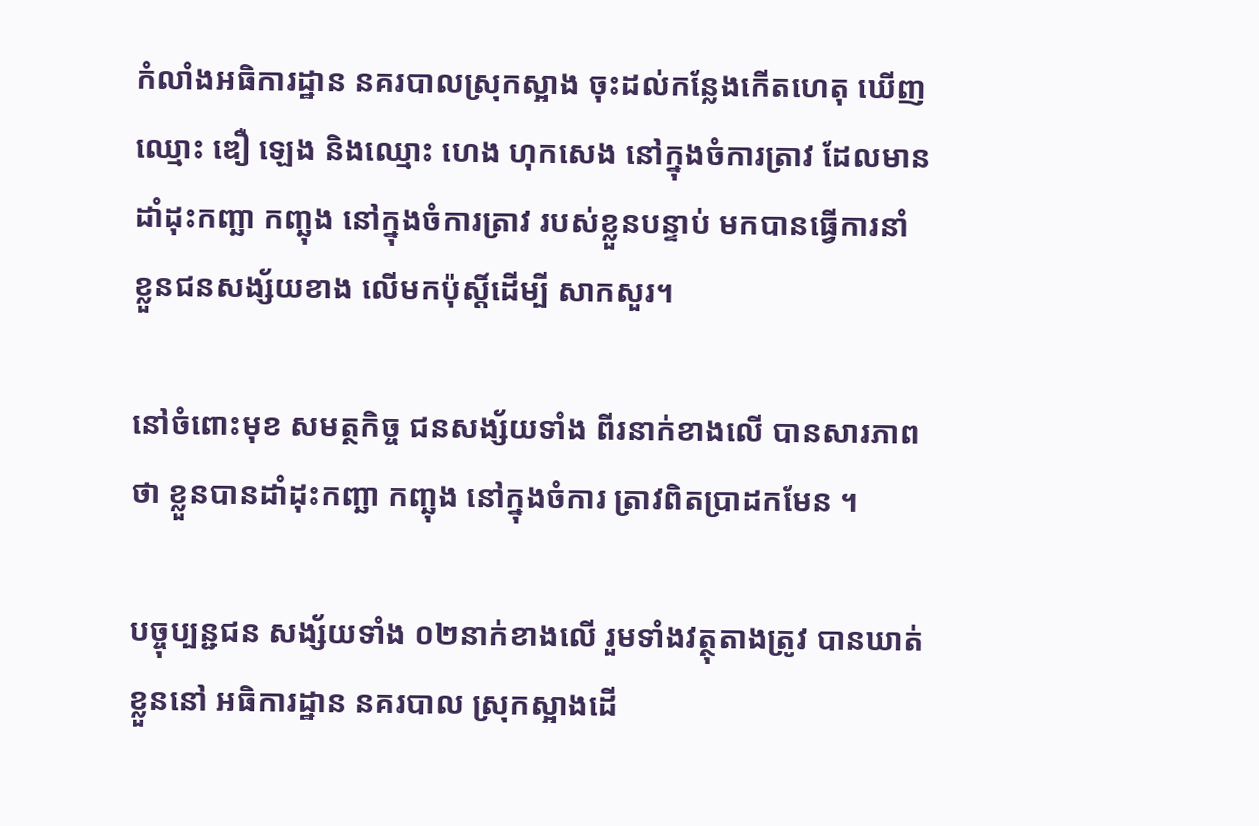កំលាំងអធិការដ្ឋាន នគរបាលស្រុកស្អាង ចុះដល់កន្លែងកើតហេតុ ឃើញឈ្មោះ ឌឿ ឡេង និងឈ្មោះ ហេង ហុកសេង នៅក្នុងចំការត្រាវ ដែលមានដាំដុះកញ្ឆា កញ្ឆុង នៅក្នុងចំការត្រាវ របស់ខ្លួនបន្ទាប់ មកបានធ្វើការនាំ ខ្លួនជនសង្ស័យខាង លើមកប៉ុស្តិ៍ដើម្បី សាកសួរ។

នៅចំពោះមុខ សមត្ថកិច្ច ជនសង្ស័យទាំង ពីរនាក់ខាងលើ បានសារភាពថា ខ្លួនបានដាំដុះកញ្ឆា កញ្ឆុង នៅក្នុងចំការ ត្រាវពិតប្រាដកមែន ។

បច្ចុប្បន្ជជន សង្ស័យទាំង ០២នាក់ខាងលើ រួមទាំងវត្ថុតាងត្រូវ បានឃាត់ខ្លួននៅ អធិការដ្ឋាន នគរបាល ស្រុកស្អាងដើ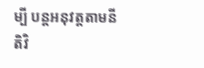ម្បី បន្ដអនុវត្តតាមនីតិវិ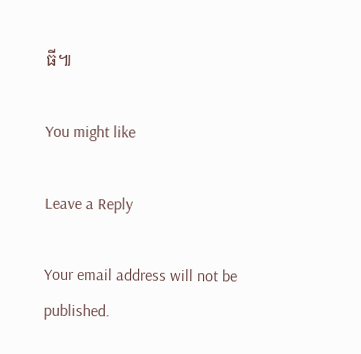ធី៕

You might like

Leave a Reply

Your email address will not be published.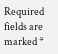Required fields are marked *